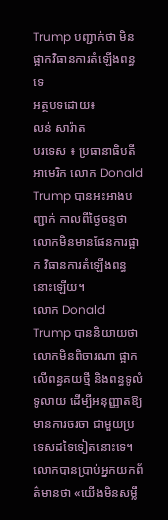Trump បញ្ជាក់ថា មិនផ្អាកវិធានការតំឡើងពន្ធទេ
អត្ថបទដោយ៖
លន់ សារ៉ាត
បរទេស ៖ ប្រធានាធិបតីអាមេរិក លោក Donald Trump បានអះអាងបញ្ជាក់ កាលពីថ្ងៃចន្ទថា លោកមិនមានផែនការផ្អាក វិធានការតំឡើងពន្ធ នោះឡើយ។
លោក Donald Trump បាននិយាយថា លោកមិនពិចារណា ផ្អាកលើពន្ធគយថ្មី និងពន្ធទូលំទូលាយ ដើម្បីអនុញ្ញាតឱ្យមានការចរចា ជាមួយប្រទេសដទៃទៀតនោះទេ។
លោកបានប្រាប់អ្នកយកព័ត៌មានថា «យើងមិនសម្លឹ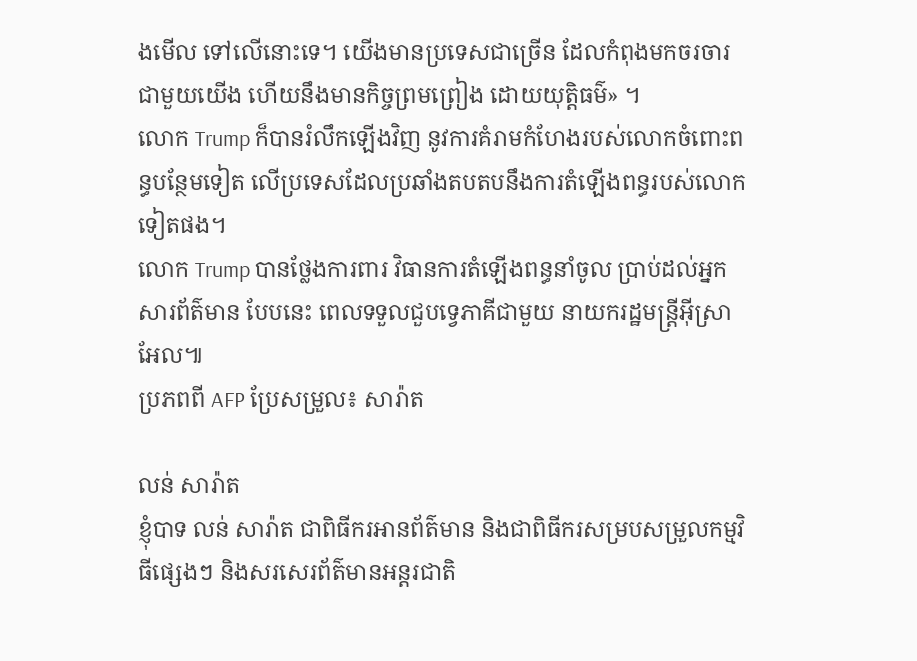ងមើល ទៅលើនោះទេ។ យើងមានប្រទេសជាច្រើន ដែលកំពុងមកចរចារ ជាមួយយើង ហើយនឹងមានកិច្ចព្រមព្រៀង ដោយយុត្តិធម៌» ។
លោក Trump ក៏បានរំលឹកឡើងវិញ នូវការគំរាមកំហែងរបស់លោកចំពោះពន្ធបន្ថែមទៀត លើប្រទេសដែលប្រឆាំងតបតបនឹងការតំឡើងពន្ធរបស់លោកទៀតផង។
លោក Trump បានថ្លែងការពារ វិធានការតំឡើងពន្ធនាំចូល ប្រាប់ដល់អ្នកសារព័ត៌មាន បែបនេះ ពេលទទួលជួបទ្វេភាគីជាមួយ នាយករដ្ឋមន្ត្រីអ៊ីស្រាអែល៕
ប្រភពពី AFP ប្រែសម្រួល៖ សារ៉ាត

លន់ សារ៉ាត
ខ្ញុំបាទ លន់ សារ៉ាត ជាពិធីករអានព័ត៌មាន និងជាពិធីករសម្របសម្រួលកម្មវិធីផ្សេងៗ និងសរសេរព័ត៌មានអន្តរជាតិ